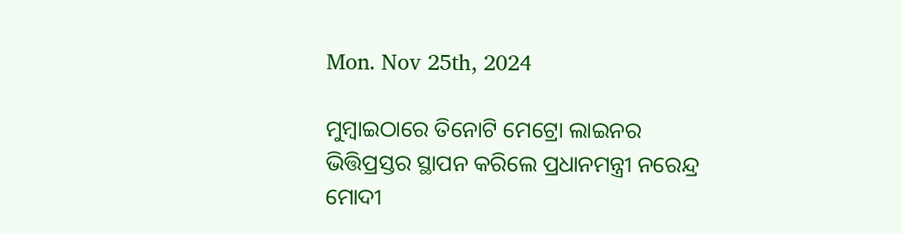Mon. Nov 25th, 2024

ମୁମ୍ବାଇଠାରେ ତିନୋଟି ମେଟ୍ରୋ ଲାଇନର ଭିତ୍ତିପ୍ରସ୍ତର ସ୍ଥାପନ କରିଲେ ପ୍ରଧାନମନ୍ତ୍ରୀ ନରେନ୍ଦ୍ର ମୋଦୀ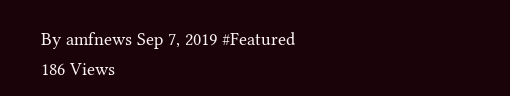By amfnews Sep 7, 2019 #Featured
186 Views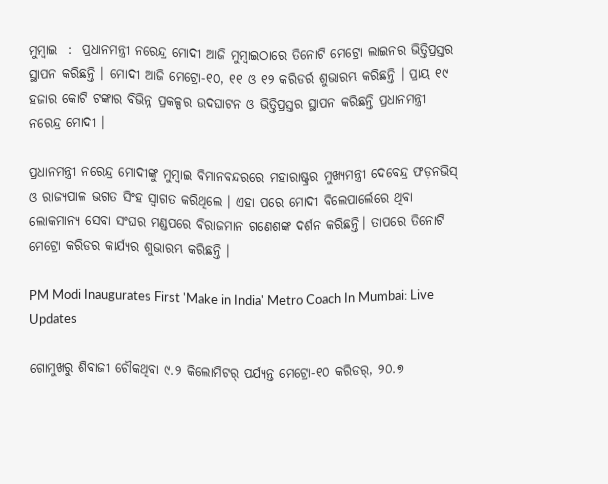ମୁମ୍ବାଇ  :  ପ୍ରଧାନମନ୍ତ୍ରୀ ନରେନ୍ଦ୍ର ମୋଦୀ ଆଜି ମୁମ୍ବାଇଠାରେ ତିନୋଟି ମେଟ୍ରୋ ଲାଇନର ଭିତ୍ତିପ୍ରସ୍ତର ସ୍ଥାପନ କରିଛନ୍ତି । ମୋଦୀ ଆଜି ମେଟ୍ରୋ-୧୦, ୧୧ ଓ ୧୨ କରିଡର୍ର ଶୁଭାରମ୍ଭ କରିଛନ୍ତି । ପ୍ରାୟ ୧୯ ହଜାର କୋଟି ଟଙ୍କାର ବିଭିନ୍ନ ପ୍ରକଳ୍ପର ଉଦଘାଟନ ଓ ଭିତ୍ତିପ୍ରସ୍ତର ସ୍ଥାପନ କରିଛନ୍ତି ପ୍ରଧାନମନ୍ତ୍ରୀ ନରେନ୍ଦ୍ର ମୋଦୀ ।

ପ୍ରଧାନମନ୍ତ୍ରୀ ନରେନ୍ଦ୍ର ମୋଦୀଙ୍କୁ ମୁମ୍ବାଇ ବିମାନବନ୍ଦରରେ ମହାରାଷ୍ଟ୍ରର ମୁଖ୍ୟମନ୍ତ୍ରୀ ଦେବେନ୍ଦ୍ର ଫଡ଼ନଭିସ୍ ଓ ରାଜ୍ୟପାଳ ଭଗତ ସିଂହ ସ୍ୱାଗତ କରିଥିଲେ । ଏହା ପରେ ମୋଦୀ ବିଲେପାର୍ଲେରେ ଥିବା ଲୋକମାନ୍ୟ ସେବା ସଂଘର ମଣ୍ଡପରେ ବିରାଜମାନ ଗଣେଶଙ୍କ ଦର୍ଶନ କରିଛନ୍ତି। ତାପରେ ତିନୋଟି ମେଟ୍ରୋ କରିଡର କାର୍ଯ୍ୟର ଶୁଭାରମ୍ଭ କରିଛନ୍ତି ।

PM Modi Inaugurates First 'Make in India' Metro Coach In Mumbai: Live Updates

ଗୋମୁଖରୁ ଶିବାଜୀ ଚୌକଥିବା ୯.୨ କିଲୋମିଟର୍ ପର୍ଯ୍ୟନ୍ତ ମେଟ୍ରୋ-୧୦ କରିଡର୍, ୨୦.୭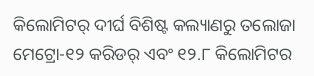କିଲୋମିଟର୍ ଦୀର୍ଘ ବିଶିଷ୍ଟ କଲ୍ୟାଣରୁ ତଲୋଜା ମେଟ୍ରୋ-୧୨ କରିଡର୍ ଏବଂ ୧୨.୮ କିଲୋମିଟର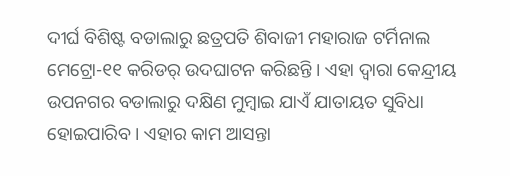ଦୀର୍ଘ ବିଶିଷ୍ଟ ବଡାଲାରୁ ଛତ୍ରପତି ଶିବାଜୀ ମହାରାଜ ଟର୍ମିନାଲ ମେଟ୍ରୋ-୧୧ କରିଡର୍ ଉଦଘାଟନ କରିଛନ୍ତି । ଏହା ଦ୍ୱାରା କେନ୍ଦ୍ରୀୟ ଉପନଗର ବଡାଲାରୁ ଦକ୍ଷିଣ ମୁମ୍ବାଇ ଯାଏଁ ଯାତାୟତ ସୁବିଧା ହୋଇପାରିବ । ଏହାର କାମ ଆସନ୍ତା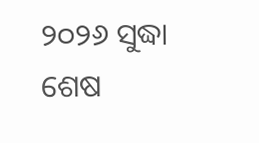୨୦୨୬ ସୁଦ୍ଧା ଶେଷ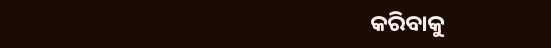କରିବାକୁ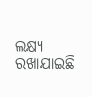ଲକ୍ଷ୍ୟ ରଖାଯାଇଛି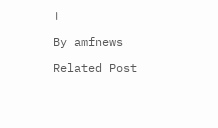।

By amfnews

Related Post